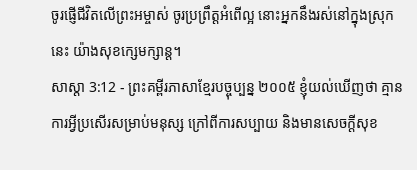ចូរផ្ញើជីវិតលើព្រះអម្ចាស់ ចូរប្រព្រឹត្តអំពើល្អ នោះអ្នកនឹងរស់នៅក្នុងស្រុកនេះ យ៉ាងសុខក្សេមក្សាន្ត។
សាស្តា 3:12 - ព្រះគម្ពីរភាសាខ្មែរបច្ចុប្បន្ន ២០០៥ ខ្ញុំយល់ឃើញថា គ្មានការអ្វីប្រសើរសម្រាប់មនុស្ស ក្រៅពីការសប្បាយ និងមានសេចក្ដីសុខ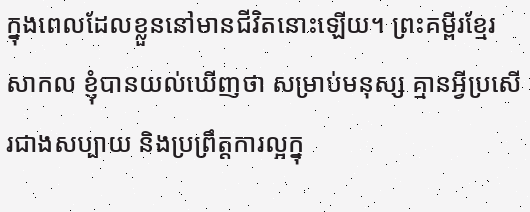ក្នុងពេលដែលខ្លួននៅមានជីវិតនោះឡើយ។ ព្រះគម្ពីរខ្មែរសាកល ខ្ញុំបានយល់ឃើញថា សម្រាប់មនុស្ស គ្មានអ្វីប្រសើរជាងសប្បាយ និងប្រព្រឹត្តការល្អក្នុ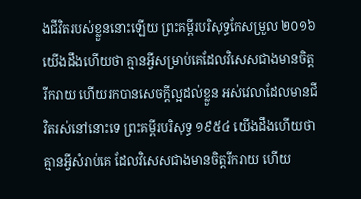ងជីវិតរបស់ខ្លួននោះឡើយ ព្រះគម្ពីរបរិសុទ្ធកែសម្រួល ២០១៦ យើងដឹងហើយថា គ្មានអ្វីសម្រាប់គេដែលវិសេសជាងមានចិត្តរីករាយ ហើយរកបានសេចក្ដីល្អដល់ខ្លួន អស់វេលាដែលមានជីវិតរស់នៅនោះទេ ព្រះគម្ពីរបរិសុទ្ធ ១៩៥៤ យើងដឹងហើយថា គ្មានអ្វីសំរាប់គេ ដែលវិសេសជាងមានចិត្តរីករាយ ហើយ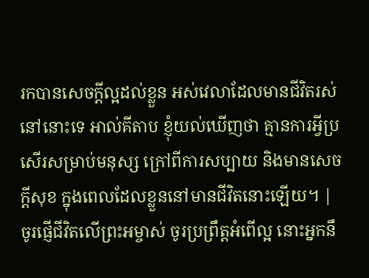រកបានសេចក្ដីល្អដល់ខ្លួន អស់វេលាដែលមានជីវិតរស់នៅនោះទេ អាល់គីតាប ខ្ញុំយល់ឃើញថា គ្មានការអ្វីប្រសើរសម្រាប់មនុស្ស ក្រៅពីការសប្បាយ និងមានសេចក្ដីសុខ ក្នុងពេលដែលខ្លួននៅមានជីវិតនោះឡើយ។ |
ចូរផ្ញើជីវិតលើព្រះអម្ចាស់ ចូរប្រព្រឹត្តអំពើល្អ នោះអ្នកនឹ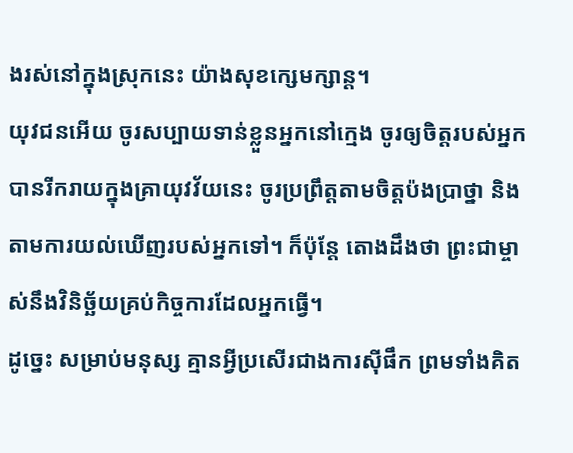ងរស់នៅក្នុងស្រុកនេះ យ៉ាងសុខក្សេមក្សាន្ត។
យុវជនអើយ ចូរសប្បាយទាន់ខ្លួនអ្នកនៅក្មេង ចូរឲ្យចិត្តរបស់អ្នកបានរីករាយក្នុងគ្រាយុវវ័យនេះ ចូរប្រព្រឹត្តតាមចិត្តប៉ងប្រាថ្នា និងតាមការយល់ឃើញរបស់អ្នកទៅ។ ក៏ប៉ុន្តែ តោងដឹងថា ព្រះជាម្ចាស់នឹងវិនិច្ឆ័យគ្រប់កិច្ចការដែលអ្នកធ្វើ។
ដូច្នេះ សម្រាប់មនុស្ស គ្មានអ្វីប្រសើរជាងការស៊ីផឹក ព្រមទាំងគិត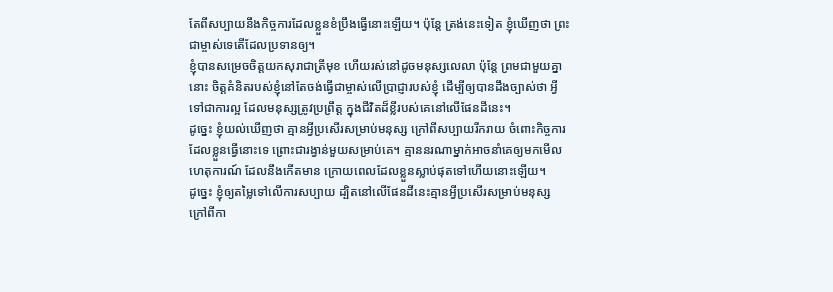តែពីសប្បាយនឹងកិច្ចការដែលខ្លួនខំប្រឹងធ្វើនោះឡើយ។ ប៉ុន្តែ ត្រង់នេះទៀត ខ្ញុំឃើញថា ព្រះជាម្ចាស់ទេតើដែលប្រទានឲ្យ។
ខ្ញុំបានសម្រេចចិត្តយកសុរាជាត្រីមុខ ហើយរស់នៅដូចមនុស្សលេលា ប៉ុន្តែ ព្រមជាមួយគ្នានោះ ចិត្តគំនិតរបស់ខ្ញុំនៅតែចង់ធ្វើជាម្ចាស់លើប្រាជ្ញារបស់ខ្ញុំ ដើម្បីឲ្យបានដឹងច្បាស់ថា អ្វីទៅជាការល្អ ដែលមនុស្សត្រូវប្រព្រឹត្ត ក្នុងជីវិតដ៏ខ្លីរបស់គេនៅលើផែនដីនេះ។
ដូច្នេះ ខ្ញុំយល់ឃើញថា គ្មានអ្វីប្រសើរសម្រាប់មនុស្ស ក្រៅពីសប្បាយរីករាយ ចំពោះកិច្ចការដែលខ្លួនធ្វើនោះទេ ព្រោះជារង្វាន់មួយសម្រាប់គេ។ គ្មាននរណាម្នាក់អាចនាំគេឲ្យមកមើលហេតុការណ៍ ដែលនឹងកើតមាន ក្រោយពេលដែលខ្លួនស្លាប់ផុតទៅហើយនោះឡើយ។
ដូច្នេះ ខ្ញុំឲ្យតម្លៃទៅលើការសប្បាយ ដ្បិតនៅលើផែនដីនេះគ្មានអ្វីប្រសើរសម្រាប់មនុស្ស ក្រៅពីកា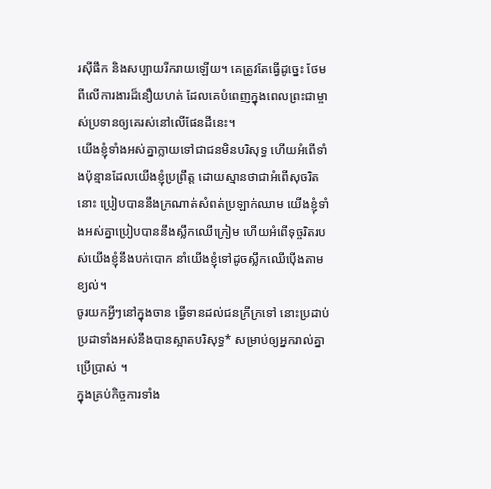រស៊ីផឹក និងសប្បាយរីករាយឡើយ។ គេត្រូវតែធ្វើដូច្នេះ ថែមពីលើការងារដ៏នឿយហត់ ដែលគេបំពេញក្នុងពេលព្រះជាម្ចាស់ប្រទានឲ្យគេរស់នៅលើផែនដីនេះ។
យើងខ្ញុំទាំងអស់គ្នាក្លាយទៅជាជនមិនបរិសុទ្ធ ហើយអំពើទាំងប៉ុន្មានដែលយើងខ្ញុំប្រព្រឹត្ត ដោយស្មានថាជាអំពើសុចរិតនោះ ប្រៀបបាននឹងក្រណាត់សំពត់ប្រឡាក់ឈាម យើងខ្ញុំទាំងអស់គ្នាប្រៀបបាននឹងស្លឹកឈើក្រៀម ហើយអំពើទុច្ចរិតរបស់យើងខ្ញុំនឹងបក់បោក នាំយើងខ្ញុំទៅដូចស្លឹកឈើប៉ើងតាមខ្យល់។
ចូរយកអ្វីៗនៅក្នុងចាន ធ្វើទានដល់ជនក្រីក្រទៅ នោះប្រដាប់ប្រដាទាំងអស់នឹងបានស្អាតបរិសុទ្ធ* សម្រាប់ឲ្យអ្នករាល់គ្នាប្រើប្រាស់ ។
ក្នុងគ្រប់កិច្ចការទាំង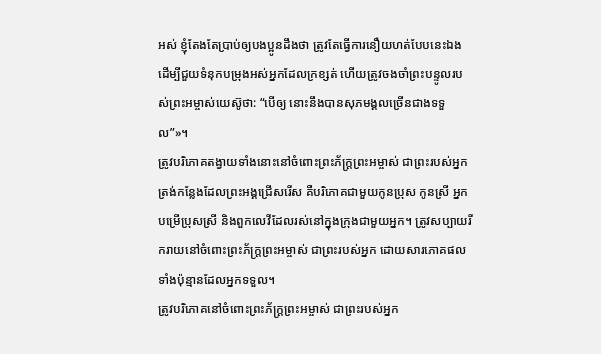អស់ ខ្ញុំតែងតែប្រាប់ឲ្យបងប្អូនដឹងថា ត្រូវតែធ្វើការនឿយហត់បែបនេះឯង ដើម្បីជួយទំនុកបម្រុងអស់អ្នកដែលក្រខ្សត់ ហើយត្រូវចងចាំព្រះបន្ទូលរបស់ព្រះអម្ចាស់យេស៊ូថា: “បើឲ្យ នោះនឹងបានសុភមង្គលច្រើនជាងទទួល”»។
ត្រូវបរិភោគតង្វាយទាំងនោះនៅចំពោះព្រះភ័ក្ត្រព្រះអម្ចាស់ ជាព្រះរបស់អ្នក ត្រង់កន្លែងដែលព្រះអង្គជ្រើសរើស គឺបរិភោគជាមួយកូនប្រុស កូនស្រី អ្នកបម្រើប្រុសស្រី និងពួកលេវីដែលរស់នៅក្នុងក្រុងជាមួយអ្នក។ ត្រូវសប្បាយរីករាយនៅចំពោះព្រះភ័ក្ត្រព្រះអម្ចាស់ ជាព្រះរបស់អ្នក ដោយសារភោគផលទាំងប៉ុន្មានដែលអ្នកទទួល។
ត្រូវបរិភោគនៅចំពោះព្រះភ័ក្ត្រព្រះអម្ចាស់ ជាព្រះរបស់អ្នក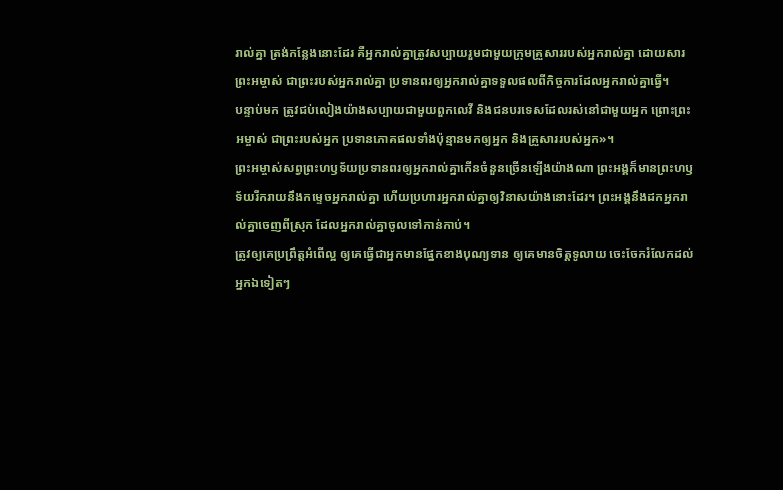រាល់គ្នា ត្រង់កន្លែងនោះដែរ គឺអ្នករាល់គ្នាត្រូវសប្បាយរួមជាមួយក្រុមគ្រួសាររបស់អ្នករាល់គ្នា ដោយសារព្រះអម្ចាស់ ជាព្រះរបស់អ្នករាល់គ្នា ប្រទានពរឲ្យអ្នករាល់គ្នាទទួលផលពីកិច្ចការដែលអ្នករាល់គ្នាធ្វើ។
បន្ទាប់មក ត្រូវជប់លៀងយ៉ាងសប្បាយជាមួយពួកលេវី និងជនបរទេសដែលរស់នៅជាមួយអ្នក ព្រោះព្រះអម្ចាស់ ជាព្រះរបស់អ្នក ប្រទានភោគផលទាំងប៉ុន្មានមកឲ្យអ្នក និងគ្រួសាររបស់អ្នក»។
ព្រះអម្ចាស់សព្វព្រះហឫទ័យប្រទានពរឲ្យអ្នករាល់គ្នាកើនចំនួនច្រើនឡើងយ៉ាងណា ព្រះអង្គក៏មានព្រះហឫទ័យរីករាយនឹងកម្ទេចអ្នករាល់គ្នា ហើយប្រហារអ្នករាល់គ្នាឲ្យវិនាសយ៉ាងនោះដែរ។ ព្រះអង្គនឹងដកអ្នករាល់គ្នាចេញពីស្រុក ដែលអ្នករាល់គ្នាចូលទៅកាន់កាប់។
ត្រូវឲ្យគេប្រព្រឹត្តអំពើល្អ ឲ្យគេធ្វើជាអ្នកមានផ្នែកខាងបុណ្យទាន ឲ្យគេមានចិត្តទូលាយ ចេះចែករំលែកដល់អ្នកឯទៀតៗ